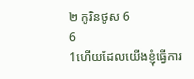២ កូរិនថូស 6
6
1ហើយដែលយើងខ្ញុំធ្វើការ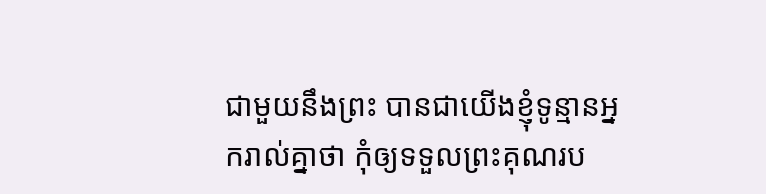ជាមួយនឹងព្រះ បានជាយើងខ្ញុំទូន្មានអ្នករាល់គ្នាថា កុំឲ្យទទួលព្រះគុណរប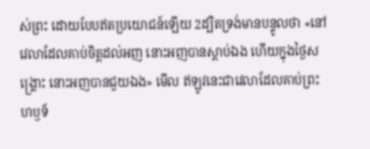ស់ព្រះ ដោយបែបឥតប្រយោជន៍ឡើយ 2ដ្បិតទ្រង់មានបន្ទូលថា «នៅវេលាដែលគាប់ចិត្តដល់អញ នោះអញបានស្តាប់ឯង ហើយក្នុងថ្ងៃសង្គ្រោះ នោះអញបានជួយឯង» មើល ឥឡូវនេះជាវេលាដែលគាប់ព្រះហឫទ័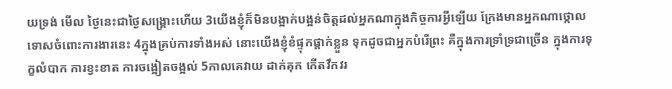យទ្រង់ មើល ថ្ងៃនេះជាថ្ងៃសង្គ្រោះហើយ 3យើងខ្ញុំក៏មិនបង្អាក់បង្អន់ចិត្តដល់អ្នកណាក្នុងកិច្ចការអ្វីឡើយ ក្រែងមានអ្នកណាថ្កោលទោសចំពោះការងារនេះ 4ក្នុងគ្រប់ការទាំងអស់ នោះយើងខ្ញុំខំផ្ទុកផ្តាក់ខ្លួន ទុកដូចជាអ្នកបំរើព្រះ គឺក្នុងការទ្រាំទ្រជាច្រើន ក្នុងការទុក្ខលំបាក ការខ្វះខាត ការចង្អៀតចង្អល់ 5កាលគេវាយ ដាក់គុក កើតវឹកវរ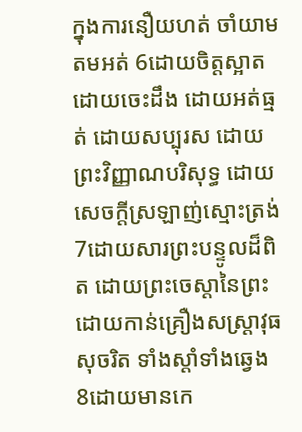ក្នុងការនឿយហត់ ចាំយាម តមអត់ 6ដោយចិត្តស្អាត ដោយចេះដឹង ដោយអត់ធ្មត់ ដោយសប្បុរស ដោយព្រះវិញ្ញាណបរិសុទ្ធ ដោយសេចក្ដីស្រឡាញ់ស្មោះត្រង់ 7ដោយសារព្រះបន្ទូលដ៏ពិត ដោយព្រះចេស្តានៃព្រះ ដោយកាន់គ្រឿងសស្ត្រាវុធសុចរិត ទាំងស្តាំទាំងឆ្វេង 8ដោយមានកេ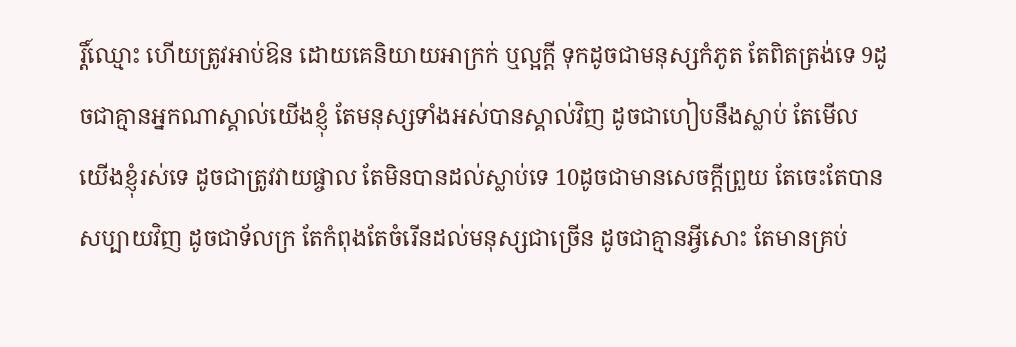រ្តិ៍ឈ្មោះ ហើយត្រូវអាប់ឱន ដោយគេនិយាយអាក្រក់ ឬល្អក្តី ទុកដូចជាមនុស្សកំភូត តែពិតត្រង់ទេ 9ដូចជាគ្មានអ្នកណាស្គាល់យើងខ្ញុំ តែមនុស្សទាំងអស់បានស្គាល់វិញ ដូចជាហៀបនឹងស្លាប់ តែមើល យើងខ្ញុំរស់ទេ ដូចជាត្រូវវាយផ្ចាល តែមិនបានដល់ស្លាប់ទេ 10ដូចជាមានសេចក្ដីព្រួយ តែចេះតែបានសប្បាយវិញ ដូចជាទ័លក្រ តែកំពុងតែចំរើនដល់មនុស្សជាច្រើន ដូចជាគ្មានអ្វីសោះ តែមានគ្រប់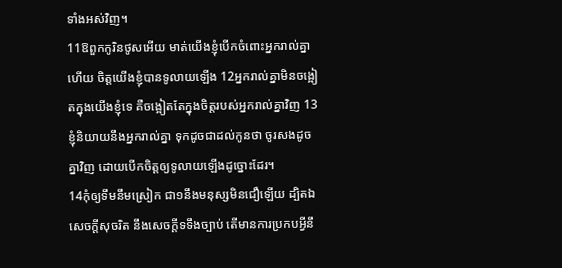ទាំងអស់វិញ។
11ឱពួកកូរិនថូសអើយ មាត់យើងខ្ញុំបើកចំពោះអ្នករាល់គ្នាហើយ ចិត្តយើងខ្ញុំបានទូលាយឡើង 12អ្នករាល់គ្នាមិនចង្អៀតក្នុងយើងខ្ញុំទេ គឺចង្អៀតតែក្នុងចិត្តរបស់អ្នករាល់គ្នាវិញ 13ខ្ញុំនិយាយនឹងអ្នករាល់គ្នា ទុកដូចជាដល់កូនថា ចូរសងដូចគ្នាវិញ ដោយបើកចិត្តឲ្យទូលាយឡើងដូច្នោះដែរ។
14កុំឲ្យទឹមនឹមស្រៀក ជា១នឹងមនុស្សមិនជឿឡើយ ដ្បិតឯសេចក្ដីសុចរិត នឹងសេចក្ដីទទឹងច្បាប់ តើមានការប្រកបអ្វីនឹ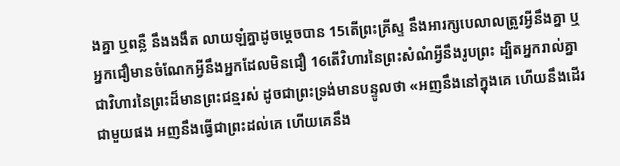ងគ្នា ឬពន្លឺ នឹងងងឹត លាយឡំគ្នាដូចម្តេចបាន 15តើព្រះគ្រីស្ទ នឹងអារក្សបេលាលត្រូវអ្វីនឹងគ្នា ឬអ្នកជឿមានចំណែកអ្វីនឹងអ្នកដែលមិនជឿ 16តើវិហារនៃព្រះសំណំអ្វីនឹងរូបព្រះ ដ្បិតអ្នករាល់គ្នាជាវិហារនៃព្រះដ៏មានព្រះជន្មរស់ ដូចជាព្រះទ្រង់មានបន្ទូលថា «អញនឹងនៅក្នុងគេ ហើយនឹងដើរជាមួយផង អញនឹងធ្វើជាព្រះដល់គេ ហើយគេនឹង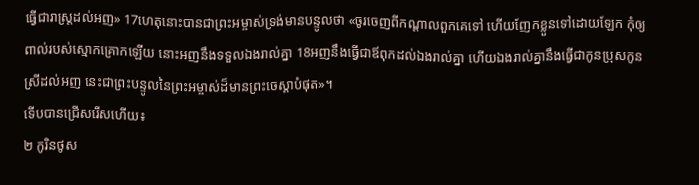ធ្វើជារាស្ត្រដល់អញ» 17ហេតុនោះបានជាព្រះអម្ចាស់ទ្រង់មានបន្ទូលថា «ចូរចេញពីកណ្តាលពួកគេទៅ ហើយញែកខ្លួនទៅដោយឡែក កុំឲ្យពាល់របស់ស្មោកគ្រោកឡើយ នោះអញនឹងទទួលឯងរាល់គ្នា 18អញនឹងធ្វើជាឪពុកដល់ឯងរាល់គ្នា ហើយឯងរាល់គ្នានឹងធ្វើជាកូនប្រុសកូនស្រីដល់អញ នេះជាព្រះបន្ទូលនៃព្រះអម្ចាស់ដ៏មានព្រះចេស្តាបំផុត»។
ទើបបានជ្រើសរើសហើយ៖
២ កូរិនថូស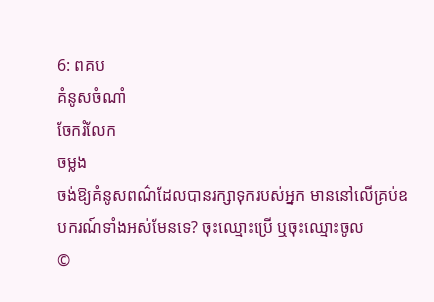6: ពគប
គំនូសចំណាំ
ចែករំលែក
ចម្លង
ចង់ឱ្យគំនូសពណ៌ដែលបានរក្សាទុករបស់អ្នក មាននៅលើគ្រប់ឧបករណ៍ទាំងអស់មែនទេ? ចុះឈ្មោះប្រើ ឬចុះឈ្មោះចូល
©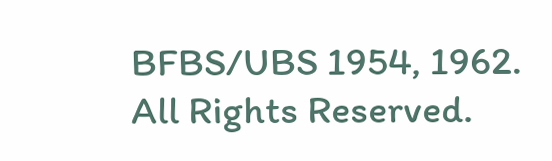BFBS/UBS 1954, 1962. All Rights Reserved.